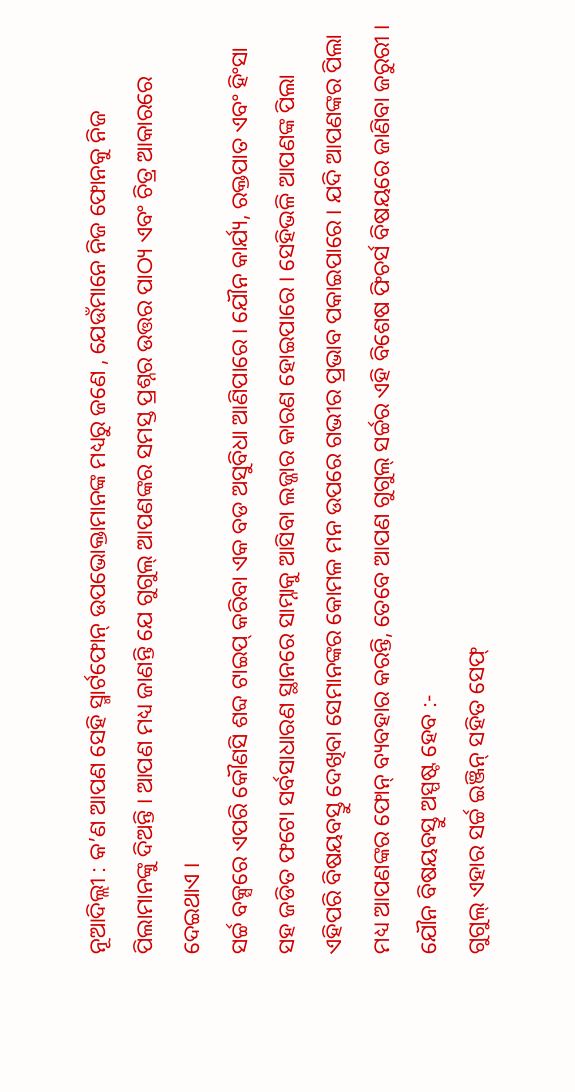ନୂଆଦିଲ୍ଲୀ : କ’ଣ ଆପଣ ସେହି ସ୍ମାର୍ଟଫୋନ୍ ଉପଭୋକ୍ତାମାନଙ୍କ ମଧ୍ୟରୁ ଜଣେ , ଯେଉଁମାନେ ନିଜ ଫୋନକୁ ନିଜ ପିଲାମାନଙ୍କୁ ଦିଅନ୍ତି । ଆପଣ ମଧ୍ୟ ଜାଣନ୍ତି ଯେ ଗୁଗୁଲ୍ ଆପଣଙ୍କର ସମସ୍ତ ପ୍ରଶ୍ନର ଉତ୍ତର ପାଠ୍ୟ ଏବଂ ଚିତ୍ର ଆକାରରେ ଦେଇଥାଏ ।
ସର୍ଚ୍ଚ ବକ୍ସରେ ଏପରି କୌଣସି ଶବ୍ଦ ଟାଇପ୍ କରିବା ଏକ ବଡ ଅସୁବିଧା ଆଣିପାରେ । ଯୌନ କାର୍ଯ୍ୟ, ରକ୍ତପାତ ଏବଂ ହିଂସା ସହ ଜଡିତ ଫଟୋ ସର୍ବସାଧାରଣ ସ୍ଥାନରେ ସାମ୍ନାକୁ ଆସିବା ଲଜ୍ଜାର କାରଣ ହୋଇପାରେ । ସେହିଭଳି ଆପଣଙ୍କ ପିଲା ଏହିପରି ବିଷୟବସ୍ତୁ ଦେଖିବା ସେମାନଙ୍କର କୋମଳ ମନ ଉପରେ ଗଭୀର ପ୍ରଭାବ ପକାଇପାରେ । ଯଦି ଆପଣଙ୍କର ପିଲା ମଧ୍ୟ ଆପଣଙ୍କର ଫୋନ୍ ବ୍ୟବହାର କରନ୍ତି, ତେବେ ଆପଣ ଗୁଗୁଲ୍ ସର୍ଚ୍ଚର ଏହି ବିଶେଷ ଫିଚର୍ସ ବିଷୟରେ ଜାଣିବା ଜରୁରୀ ।
ଯୌନ ବିଷୟବସ୍ତୁ ଅସ୍ପଷ୍ଟ ହେବ :-
ଗୁଗୁଲ୍ ଏହାର ସର୍ଚ୍ଚ ଇଞ୍ଜିନ୍ ସହିତ ସେଫ୍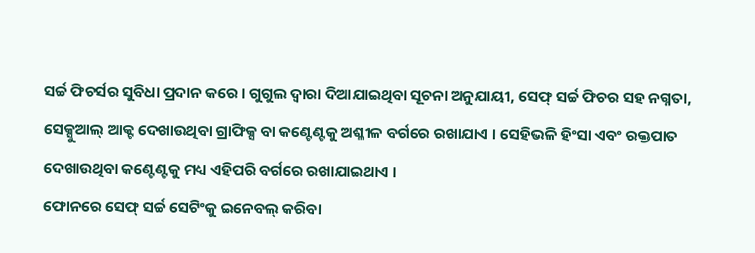ସର୍ଚ୍ଚ ଫିଚର୍ସର ସୁବିଧା ପ୍ରଦାନ କରେ । ଗୁଗୁଲ ଦ୍ୱାରା ଦିଆଯାଇଥିବା ସୂଚନା ଅନୁଯାୟୀ, ସେଫ୍ ସର୍ଚ୍ଚ ଫିଚର ସହ ନଗ୍ନତା, ସେକ୍ସୁଆଲ୍ ଆକ୍ଟ ଦେଖାଉଥିବା ଗ୍ରାଫିକ୍ସ ବା କଣ୍ଟେଣ୍ଟକୁ ଅଶ୍ଳୀଳ ବର୍ଗରେ ରଖାଯାଏ । ସେହିଭଳି ହିଂସା ଏବଂ ରକ୍ତପାତ ଦେଖାଉଥିବା କଣ୍ଟେଣ୍ଟକୁ ମଧ୍ୟ ଏହିପରି ବର୍ଗରେ ରଖାଯାଇଥାଏ ।
ଫୋନରେ ସେଫ୍ ସର୍ଚ୍ଚ ସେଟିଂକୁ ଇନେବଲ୍ କରିବା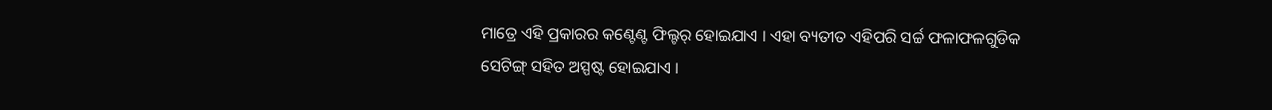ମାତ୍ରେ ଏହି ପ୍ରକାରର କଣ୍ଟେଣ୍ଟ ଫିଲ୍ଟର୍ ହୋଇଯାଏ । ଏହା ବ୍ୟତୀତ ଏହିପରି ସର୍ଚ୍ଚ ଫଳାଫଳଗୁଡିକ ସେଟିଙ୍ଗ୍ ସହିତ ଅସ୍ପଷ୍ଟ ହୋଇଯାଏ ।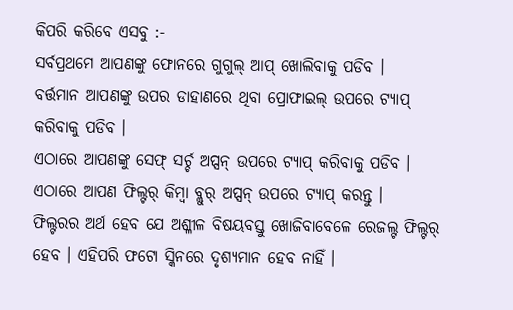କିପରି କରିବେ ଏସବୁ :-
ସର୍ବପ୍ରଥମେ ଆପଣଙ୍କୁ ଫୋନରେ ଗୁଗୁଲ୍ ଆପ୍ ଖୋଲିବାକୁ ପଡିବ ।
ବର୍ତ୍ତମାନ ଆପଣଙ୍କୁ ଉପର ଡାହାଣରେ ଥିବା ପ୍ରୋଫାଇଲ୍ ଉପରେ ଟ୍ୟାପ୍ କରିବାକୁ ପଡିବ ।
ଏଠାରେ ଆପଣଙ୍କୁ ସେଫ୍ ସର୍ଚ୍ଚ ଅପ୍ସନ୍ ଉପରେ ଟ୍ୟାପ୍ କରିବାକୁ ପଡିବ ।
ଏଠାରେ ଆପଣ ଫିଲ୍ଟର୍ କିମ୍ବା ବ୍ଲୁର୍ ଅପ୍ସନ୍ ଉପରେ ଟ୍ୟାପ୍ କରନ୍ତୁ ।
ଫିଲ୍ଟରର ଅର୍ଥ ହେବ ଯେ ଅଶ୍ଳୀଳ ବିଷୟବସ୍ତୁ ଖୋଜିବାବେଳେ ରେଜଲ୍ଟ ଫିଲ୍ଟର୍ ହେବ । ଏହିପରି ଫଟୋ ସ୍କିନରେ ଦୃଶ୍ୟମାନ ହେବ ନାହିଁ ।